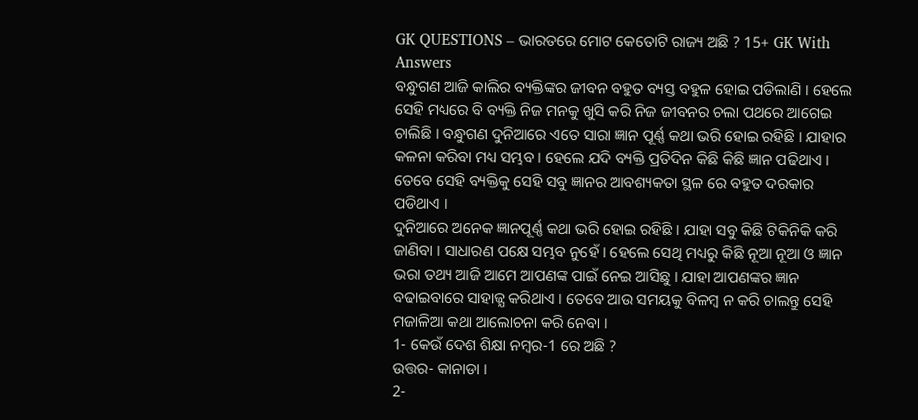GK QUESTIONS – ଭାରତରେ ମୋଟ କେତୋଟି ରାଜ୍ୟ ଅଛି ? 15+ GK With Answers
ବନ୍ଧୁଗଣ ଆଜି କାଲିର ବ୍ୟକ୍ତିଙ୍କର ଜୀବନ ବହୁତ ବ୍ୟସ୍ତ ବହୁଳ ହୋଇ ପଡିଲାଣି । ହେଲେ ସେହି ମଧ୍ୟରେ ବି ବ୍ୟକ୍ତି ନିଜ ମନକୁ ଖୁସି କରି ନିଜ ଜୀବନର ଚଲା ପଥରେ ଆଗେଇ ଚାଲିଛି । ବନ୍ଧୁଗଣ ଦୁନିଆରେ ଏତେ ସାରା ଜ୍ଞାନ ପୂର୍ଣ୍ଣ କଥା ଭରି ହୋଇ ରହିଛି । ଯାହାର କଳନା କରିବା ମଧ୍ୟ ସମ୍ଭବ । ହେଲେ ଯଦି ବ୍ୟକ୍ତି ପ୍ରତିଦିନ କିଛି କିଛି ଜ୍ଞାନ ପଢିଥାଏ । ତେବେ ସେହି ବ୍ୟକ୍ତିକୁ ସେହି ସବୁ ଜ୍ଞାନର ଆବଶ୍ୟକତା ସ୍ଥଳ ରେ ବହୁତ ଦରକାର ପଡିଥାଏ ।
ଦୁନିଆରେ ଅନେକ ଜ୍ଞାନପୂର୍ଣ୍ଣ କଥା ଭରି ହୋଇ ରହିଛି । ଯାହା ସବୁ କିଛି ଟିକିନିକି କରି ଜାଣିବା । ସାଧାରଣ ପକ୍ଷେ ସମ୍ଭବ ନୁହେଁ । ହେଲେ ସେଥି ମଧ୍ୟରୁ କିଛି ନୂଆ ନୂଆ ଓ ଜ୍ଞାନ ଭରା ତଥ୍ୟ ଆଜି ଆମେ ଆପଣଙ୍କ ପାଇଁ ନେଇ ଆସିଛୁ । ଯାହା ଆପଣଙ୍କର ଜ୍ଞାନ ବଢାଇବାରେ ସାହାଜ୍ଯ କରିଥାଏ । ତେବେ ଆଉ ସମୟକୁ ବିଳମ୍ବ ନ କରି ଚାଲନ୍ତୁ ସେହି ମଜାଳିଆ କଥା ଆଲୋଚନା କରି ନେବା ।
1- କେଉଁ ଦେଶ ଶିକ୍ଷା ନମ୍ବର-1 ରେ ଅଛି ?
ଉତ୍ତର- କାନାଡା ।
2-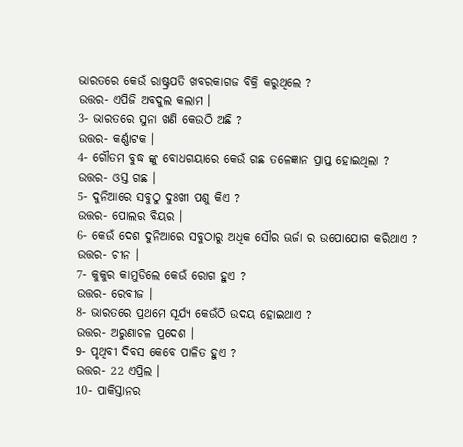ଭାରତରେ କେଉଁ ରାଷ୍ଟ୍ରପତି ଖବରକାଗଜ ବିକ୍ରି କରୁଥିଲେ ?
ଉତ୍ତର- ଏପିଜି ଅବଦୁଲ କଲାମ ।
3- ଭାରତରେ ସୁନା ଖଣି କେଉଠି ଅଛି ?
ଉତ୍ତର- କର୍ଣ୍ଣାଟକ ।
4- ଗୌତମ ବୁଦ୍ଧ ଙ୍କୁ ବୋଧଗୟାରେ କେଉଁ ଗଛ ତଳେଜ୍ଞାନ ପ୍ରାପ୍ତ ହୋଇଥିଲା ?
ଉତ୍ତର- ଓସ୍ତ ଗଛ ।
5- ଦୁନିଆରେ ସବୁଠୁ ଦୁଃଖୀ ପଶୁ କିଏ ?
ଉତ୍ତର- ପୋଲର ବିୟର ।
6- କେଉଁ ଦେଶ ଦୁନିଆରେ ସବୁଠାରୁ ଅଧିକ ସୌର ଊର୍ଜା ର ଉପୋଯୋଗ କରିଥାଏ ?
ଉତ୍ତର- ଚୀନ ।
7- କୁକୁର କାମୁଡିଲେ କେଉଁ ରୋଗ ହୁଏ ?
ଉତ୍ତର- ରେବୀଜ ।
8- ଭାରତରେ ପ୍ରଥମେ ସୂର୍ଯ୍ୟ କେଉଁଠି ଉଦୟ ହୋଇଥାଏ ?
ଉତ୍ତର- ଅରୁଣାଚଳ ପ୍ରଦେଶ ।
9- ପୃଥିବୀ ଦିବସ କେବେ ପାଳିତ ହୁଏ ?
ଉତ୍ତର- 22 ଏପ୍ରିଲ ।
10- ପାକିସ୍ତାନର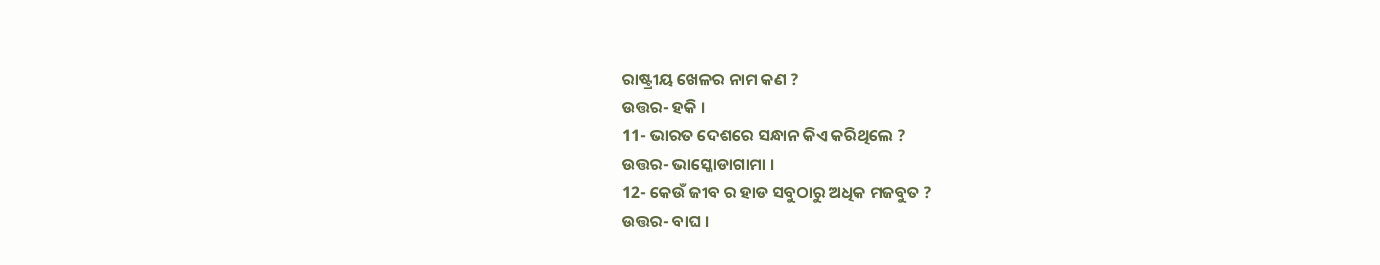ରାଷ୍ଟ୍ରୀୟ ଖେଳର ନାମ କଣ ?
ଉତ୍ତର- ହକି ।
11- ଭାରତ ଦେଶରେ ସନ୍ଧାନ କିଏ କରିଥିଲେ ?
ଉତ୍ତର- ଭାସ୍କୋଡାଗାମା ।
12- କେଉଁ ଜୀବ ର ହାଡ ସବୁଠାରୁ ଅଧିକ ମଜବୁତ ?
ଉତ୍ତର- ବାଘ ।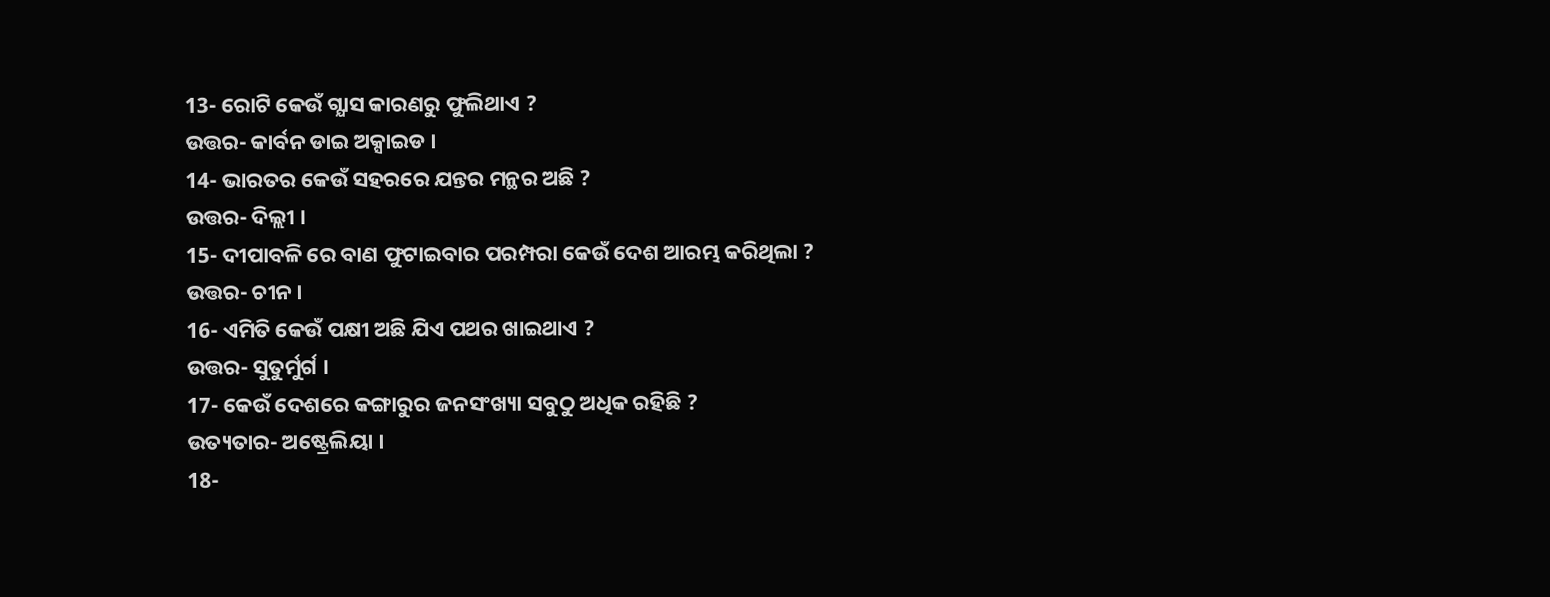13- ରୋଟି କେଉଁ ଗ୍ଯାସ କାରଣରୁ ଫୁଲିଥାଏ ?
ଉତ୍ତର- କାର୍ବନ ଡାଇ ଅକ୍ସାଇଡ ।
14- ଭାରତର କେଉଁ ସହରରେ ଯନ୍ତର ମନ୍ଥର ଅଛି ?
ଉତ୍ତର- ଦିଲ୍ଲୀ ।
15- ଦୀପାବଳି ରେ ବାଣ ଫୁଟାଇବାର ପରମ୍ପରା କେଉଁ ଦେଶ ଆରମ୍ଭ କରିଥିଲା ?
ଉତ୍ତର- ଚୀନ ।
16- ଏମିତି କେଉଁ ପକ୍ଷୀ ଅଛି ଯିଏ ପଥର ଖାଇଥାଏ ?
ଉତ୍ତର- ସୁତୁର୍ମୁର୍ଗ ।
17- କେଉଁ ଦେଶରେ କଙ୍ଗାରୁର ଜନସଂଖ୍ୟା ସବୁଠୁ ଅଧିକ ରହିଛି ?
ଉତ୍ୟତାର- ଅଷ୍ଟ୍ରେଲିୟା ।
18-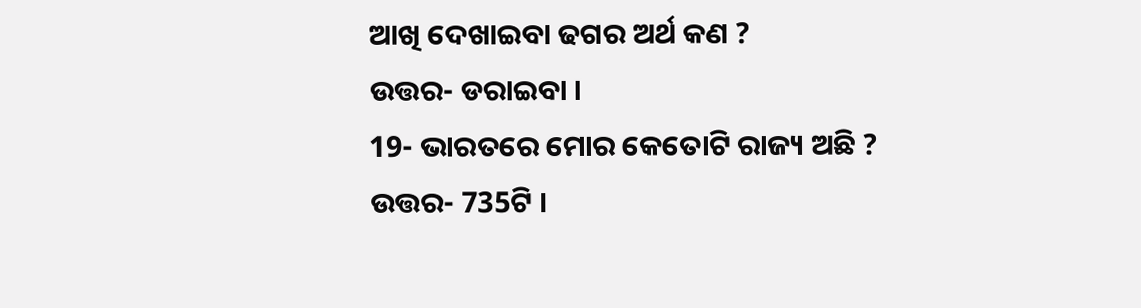ଆଖି ଦେଖାଇବା ଢଗର ଅର୍ଥ କଣ ?
ଉତ୍ତର- ଡରାଇବା ।
19- ଭାରତରେ ମୋର କେତୋଟି ରାଜ୍ୟ ଅଛି ?
ଉତ୍ତର- 735ଟି ।